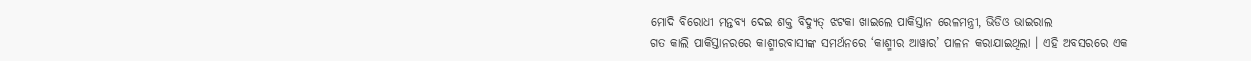ମୋଦି ବିରୋଧୀ ମନ୍ତବ୍ୟ ଦେଇ ଶକ୍ତ ବିଦ୍ୟୁତ୍ ଝଟକା ଖାଇଲେ ପାକିସ୍ତାନ ରେଳମନ୍ତ୍ରୀ, ଭିଡିଓ ଭାଇରାଲ
ଗତ କାଲି ପାକିସ୍ତାନରରେ କାଶ୍ମୀରବାସୀଙ୍କ ସମର୍ଥନରେ ‘କାଶ୍ମୀର ଆୱାର’ ପାଳନ କରାଯାଇଥିଲା । ଏହି ଅବସରରେ ଏକ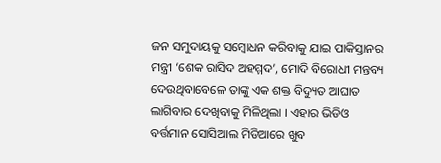ଜନ ସମୁଦାୟକୁ ସମ୍ବୋଧନ କରିବାକୁ ଯାଇ ପାକିସ୍ତାନର ମନ୍ତ୍ରୀ ‘ଶେକ ରାସିଦ ଅହମ୍ମଦ’, ମୋଦି ବିରୋଧୀ ମନ୍ତବ୍ୟ ଦେଉଥିବାବେଳେ ତାଙ୍କୁ ଏକ ଶକ୍ତ ବିଦ୍ୟୁତ ଆଘାତ ଲାଗିବାର ଦେଖିବାକୁ ମିଳିଥିଲା । ଏହାର ଭିଡିଓ ବର୍ତ୍ତମାନ ସୋସିଆଲ ମିଡିଆରେ ଖୁବ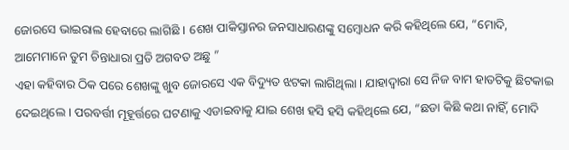ଜୋରସେ ଭାଇରାଲ ହେବାରେ ଲାଗିଛି । ଶେଖ ପାକିସ୍ତାନର ଜନସାଧାରଣଙ୍କୁ ସମ୍ବୋଧନ କରି କହିଥିଲେ ଯେ, “ମୋଦି, ଆମେମାନେ ତୁମ ଚିନ୍ତାଧାରା ପ୍ରତି ଅଗବତ ଅଛୁ ”
ଏହା କହିବାର ଠିକ ପରେ ଶେଖଙ୍କୁ ଖୁବ ଜୋରସେ ଏକ ବିଦ୍ୟୁତ ଝଟକା ଲାଗିଥିଲା । ଯାହାଦ୍ୱାରା ସେ ନିଜ ବାମ ହାତଟିକୁ ଛିଟକାଇ ଦେଇଥିଲେ । ପରବର୍ତ୍ତୀ ମୂହୂର୍ତ୍ତରେ ଘଟଣାକୁ ଏଡାଇବାକୁ ଯାଇ ଶେଖ ହସି ହସି କହିଥିଲେ ଯେ, “ଛଡା କିଛି କଥା ନାହିଁ, ମୋଦି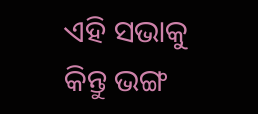ଏହି ସଭାକୁ କିନ୍ତୁ ଭଙ୍ଗ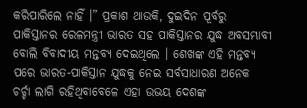କରିପାରିଲେ ନାହିଁ ।” ପ୍ରକାଶ ଥାଉକି, ଦୁଇଦିନ ପୂର୍ବରୁ ପାକିସ୍ତାନର ରେଳମନ୍ତ୍ରୀ ଭାରତ ସହ ପାକିସ୍ତାନର ଯୁଦ୍ଧ ଅବସମ୍ଭାବୀ ବୋଲି ବିବାଦୀୟ ମନ୍ତବ୍ୟ ଦେଇଥିଲେ । ଶେଖଙ୍କ ଏହି ମନ୍ତବ୍ୟ ପରେ ଭାରତ-ପାକିସ୍ତାନ ଯୁଦ୍ଧକୁ ନେଇ ସର୍ବସାଧାରଣ ଅନେକ ଚର୍ଚ୍ଚା ଲାଗି ରହିଥିବାବେଳେ ଏହା ଉଭୟ ଦେଶଙ୍କ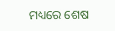ମଧ୍ୟରେ ଶେଷ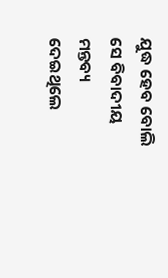ଯୁଦ୍ଧ ହେବ ବୋଲି ସେ ବିବାଦୀୟ ମନ୍ତବ୍ୟ ଦେଇଥିଲେ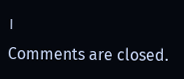।
Comments are closed.